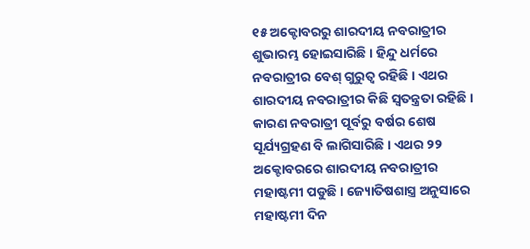୧୫ ଅକ୍ଟୋବରରୁ ଶାରଦୀୟ ନବରାତ୍ରୀର ଶୁଭାରମ୍ଭ ହୋଇସାରିଛି । ହିନ୍ଦୁ ଧର୍ମରେ ନବରାତ୍ରୀର ବେଶ୍ ଗୁରୁତ୍ୱ ରହିଛି । ଏଥର ଶାରଦୀୟ ନବରାତ୍ରୀର କିଛି ସ୍ୱତନ୍ତ୍ରତା ରହିଛି । କାରଣ ନବରାତ୍ରୀ ପୂର୍ବରୁ ବର୍ଷର ଶେଷ ସୂର୍ଯ୍ୟଗ୍ରହଣ ବି ଲାଗିସାରିଛି । ଏଥର ୨୨ ଅକ୍ଟୋବରରେ ଶାରଦୀୟ ନବରାତ୍ରୀର ମହାଷ୍ଟମୀ ପଡୁଛି । ଜ୍ୟୋତିଷଶାସ୍ତ୍ର ଅନୁସାରେ ମହାଷ୍ଟମୀ ଦିନ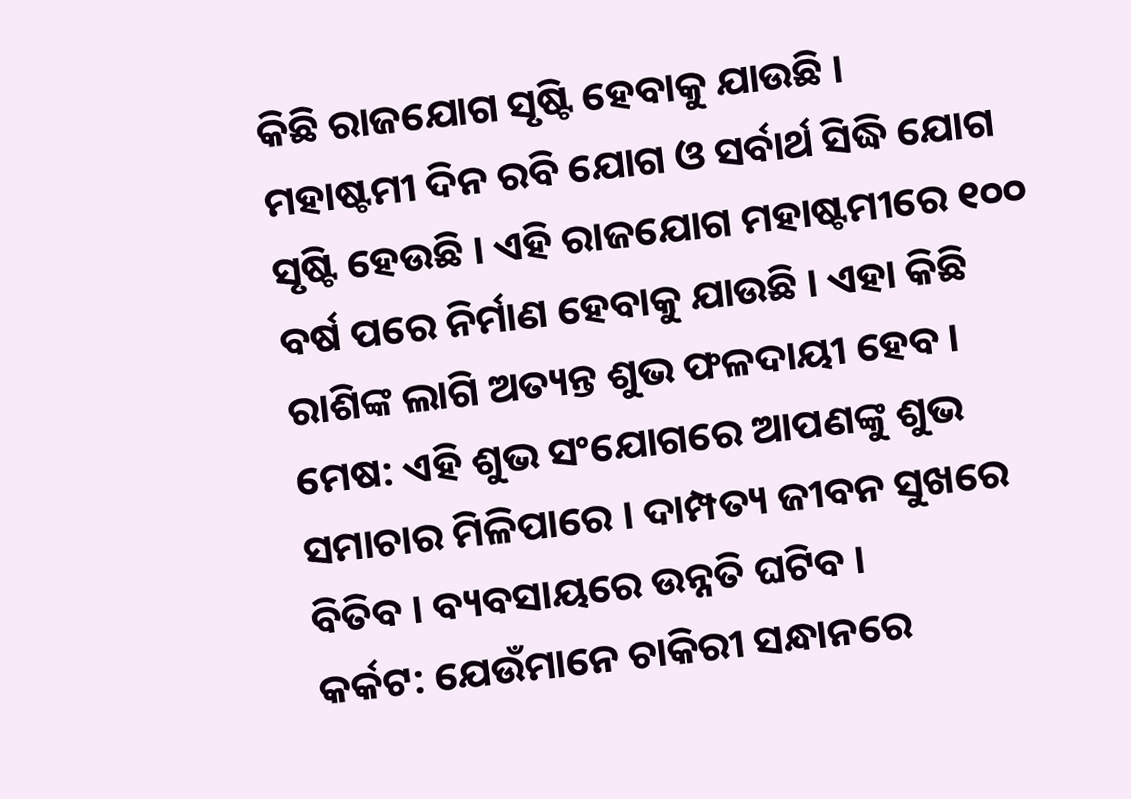କିଛି ରାଜଯୋଗ ସୃଷ୍ଟି ହେବାକୁ ଯାଉଛି ।
ମହାଷ୍ଟମୀ ଦିନ ରବି ଯୋଗ ଓ ସର୍ବାର୍ଥ ସିଦ୍ଧି ଯୋଗ ସୃଷ୍ଟି ହେଉଛି । ଏହି ରାଜଯୋଗ ମହାଷ୍ଟମୀରେ ୧୦୦ ବର୍ଷ ପରେ ନିର୍ମାଣ ହେବାକୁ ଯାଉଛି । ଏହା କିଛି ରାଶିଙ୍କ ଲାଗି ଅତ୍ୟନ୍ତ ଶୁଭ ଫଳଦାୟୀ ହେବ ।
ମେଷ: ଏହି ଶୁଭ ସଂଯୋଗରେ ଆପଣଙ୍କୁ ଶୁଭ ସମାଚାର ମିଳିପାରେ । ଦାମ୍ପତ୍ୟ ଜୀବନ ସୁଖରେ ବିତିବ । ବ୍ୟବସାୟରେ ଉନ୍ନତି ଘଟିବ ।
କର୍କଟ: ଯେଉଁମାନେ ଚାକିରୀ ସନ୍ଧାନରେ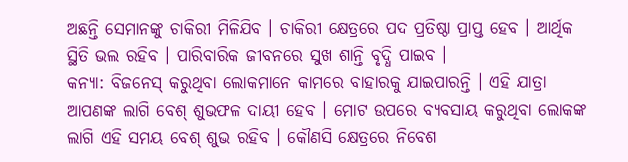ଅଛନ୍ତି ସେମାନଙ୍କୁ ଚାକିରୀ ମିଳିଯିବ । ଚାକିରୀ କ୍ଷେତ୍ରରେ ପଦ ପ୍ରତିଷ୍ଠା ପ୍ରାପ୍ତ ହେବ । ଆର୍ଥିକ ସ୍ଥିତି ଭଲ ରହିବ । ପାରିବାରିକ ଜୀବନରେ ସୁଖ ଶାନ୍ତି ବୃଦ୍ଧି ପାଇବ ।
କନ୍ୟା: ବିଜନେସ୍ କରୁଥିବା ଲୋକମାନେ କାମରେ ବାହାରକୁ ଯାଇପାରନ୍ତି । ଏହି ଯାତ୍ରା ଆପଣଙ୍କ ଲାଗି ବେଶ୍ ଶୁଭଫଳ ଦାୟୀ ହେବ । ମୋଟ ଉପରେ ବ୍ୟବସାୟ କରୁଥିବା ଲୋକଙ୍କ ଲାଗି ଏହି ସମୟ ବେଶ୍ ଶୁଭ ରହିବ । କୌଣସି କ୍ଷେତ୍ରରେ ନିବେଶ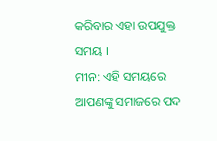କରିବାର ଏହା ଉପଯୁକ୍ତ ସମୟ ।
ମୀନ: ଏହି ସମୟରେ ଆପଣଙ୍କୁ ସମାଜରେ ପଦ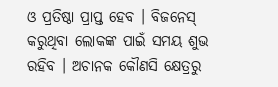ଓ ପ୍ରତିଷ୍ଠା ପ୍ରାପ୍ତ ହେବ । ବିଜନେସ୍ କରୁଥିବା ଲୋକଙ୍କ ପାଇଁ ସମୟ ଶୁଭ ରହିବ । ଅଚାନକ କୌଣସି କ୍ଷେତ୍ରରୁ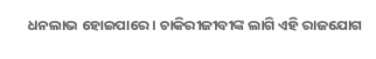ଧନଲାଭ ହୋଇପାରେ । ଚାକିରୀଜୀବୀଙ୍କ ଲାଗି ଏହି ରାଜଯୋଗ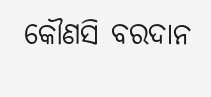କୌଣସି ବରଦାନ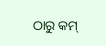ଠାରୁ କମ୍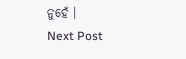ନୁହେଁ ।
Next Post